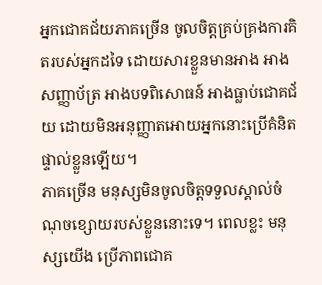អ្នកជោគជ័យភាគច្រើន ចូលចិត្តគ្រប់គ្រងការគិតរបស់អ្នកដទៃ ដោយសារខ្លួនមានអាង អាងសញ្ញាប័ត្រ អាងបទពិសោធន៍ អាងធ្លាប់ជោគជ័យ ដោយមិនអនុញ្ញាតអោយអ្នកនោះប្រើគំនិតផ្ទាល់ខ្លួនឡើយ។
ភាគច្រើន មនុស្សមិនចូលចិត្តទទួលស្គាល់ចំណុចខ្សោយរបស់ខ្លួននោះទេ។ ពេលខ្លះ មនុស្សយើង ប្រើភាពជោគ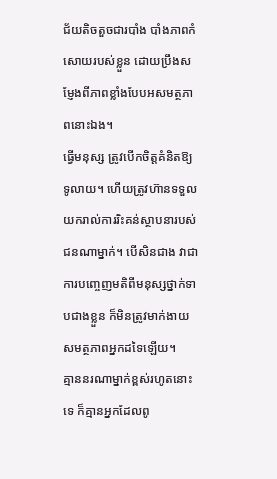ជ័យតិចតួចជារបាំង បាំងភាពកំសោយរបស់ខ្លួន ដោយប្រឹងសម្ញែងពីភាពខ្លាំងបែបអសមត្ថភាពនោះឯង។
ធ្វើមនុស្ស ត្រូវបើកចិត្តគំនិតឱ្យទូលាយ។ ហើយត្រូវហ៊ានទទួលយករាល់ការរិះគន់ស្ថាបនារបស់ជនណាម្នាក់។ បើសិនជាង វាជាការបញ្ចេញមតិពីមនុស្សថ្នាក់ទាបជាងខ្លួន ក៏មិនត្រូវមាក់ងាយសមត្ថភាពអ្នកដទៃឡើយ។
គ្មាននរណាម្នាក់ខ្ពស់រហូតនោះទេ ក៏គ្មានអ្នកដែលពូ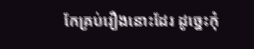កែគ្រប់រឿងនោះដែរ ដូច្នេះកុំ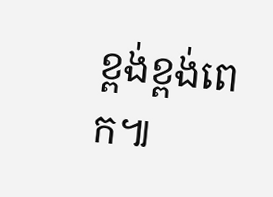ខ្ពង់ខ្ពង់ពេក៕